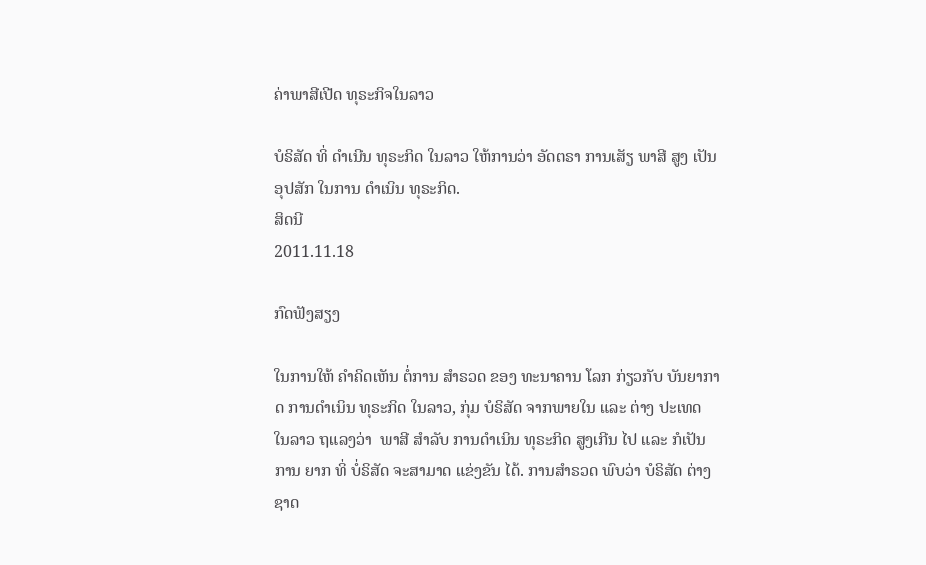ຄ່າພາສີເປີດ ທຸຣະກິຈໃນລາວ

ບໍຣິສັດ ທິ່ ດຳເນີນ ທຸຣະກິດ ໃນລາວ ໃຫ້ການວ່າ ອັດຕຣາ ການເສັຽ ພາສີ ສູງ ເປັນ ອຸປສັກ ໃນການ ດຳເນິນ ທຸຣະກິດ.
ສິດນີ
2011.11.18

ກົດຟັງສຽງ

ໃນການໃຫ້ ຄຳຄິດເຫັນ ຕໍ່ການ ສຳຣວດ ຂອງ ທະນາຄານ ໂລກ ກ່ຽວກັບ ບັນຍາກາດ ການດຳເນິນ ທຸຣະກິດ ໃນລາວ, ກຸ່ມ ບໍຣິສັດ ຈາກພາຍໃນ ແລະ ຕ່າງ ປະເທດ ໃນລາວ ຖແລງວ່າ  ພາສີ ສຳລັບ ການດຳເນິນ ທຸຣະກິດ ສູງເກີນ ໄປ ແລະ ກໍເປັນການ ຍາກ ທິ່ ບໍ່ຣິສັດ ຈະສາມາດ ແຂ່ງຂັນ ໄດ້. ການສຳຣວດ ພົບວ່າ ບໍຣິສັດ ຕ່າງຊາດ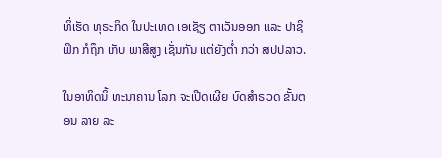ທິ່ເຮັດ ທຸຣະກິດ ໃນປະເທດ ເອເຊັຽ ຕາເວັນອອກ ແລະ ປາຊິຟິກ ກໍຖຶກ ເກັບ ພາສີສູງ ເຊັ່ນກັນ ແຕ່ຍັງຕ່ຳ ກວ່າ ສປປລາວ.

ໃນອາທິດນິ້ ທະນາຄານ ໂລກ ຈະເປີດເຜີຍ ບົດສຳຣວດ ຂັ້ນຕອນ ລາຍ ລະ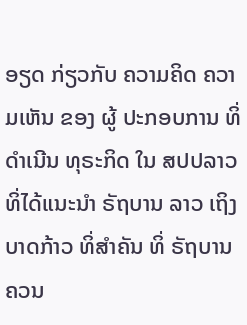ອຽດ ກ່ຽວກັບ ຄວາມຄິດ ຄວາມເຫັນ ຂອງ ຜູ້ ປະກອບການ ທິ່ດຳເນີນ ທຸຣະກິດ ໃນ ສປປລາວ ທິ່ໄດ້ແນະນຳ ຣັຖບານ ລາວ ເຖິງບາດກ້າວ ທິ່ສຳຄັນ ທິ່ ຣັຖບານ ຄວນ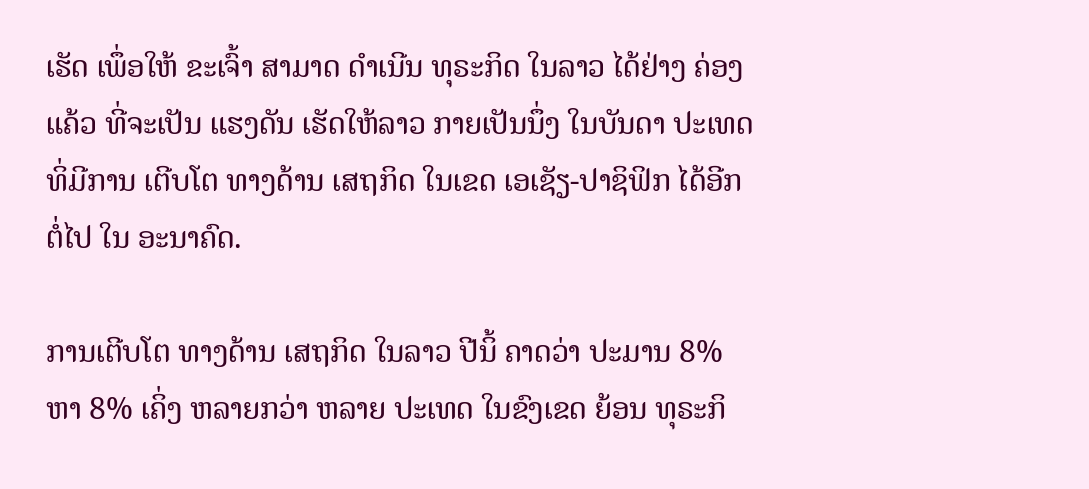ເຮັດ ເພຶ່ອໃຫ້ ຂະເຈົ້າ ສາມາດ ດຳເນີນ ທຸຣະກິດ ໃນລາວ ໄດ້ຢ່າງ ຄ່ອງແຄ້ວ ທີ່ຈະເປັນ ແຮງດັນ ເຮັດໃຫ້ລາວ ກາຍເປັນນຶ່ງ ໃນບັນດາ ປະເທດ ທິ່ມີການ ເຕີບໂຕ ທາງດ້ານ ເສຖກິດ ໃນເຂດ ເອເຊັຽ-ປາຊິຟິກ ໄດ້ອີກ ຕໍ່ໄປ ໃນ ອະນາຄົດ.

ການເຕີບໂຕ ທາງດ້ານ ເສຖກິດ ໃນລາວ ປີນິ້ ຄາດວ່າ ປະມານ 8% ຫາ 8% ເຄິ່ງ ຫລາຍກວ່າ ຫລາຍ ປະເທດ ໃນຂົງເຂດ ຍ້ອນ ທຸຣະກິ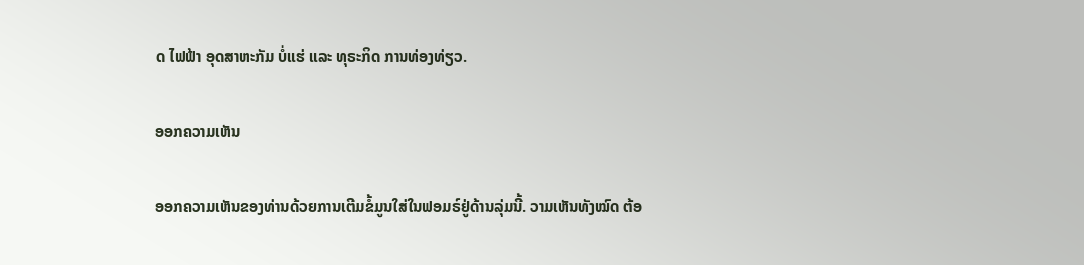ດ ໄຟຟ້າ ອຸດສາຫະກັມ ບໍ່ແຮ່ ແລະ ທຸຣະກິດ ການທ່ອງທ່ຽວ.

ອອກຄວາມເຫັນ

ອອກຄວາມເຫັນຂອງທ່ານດ້ວຍການເຕີມຂໍ້ມູນໃສ່ໃນຟອມຣ໌ຢູ່ດ້ານລຸ່ມນີ້. ວາມເຫັນທັງໝົດ ຕ້ອ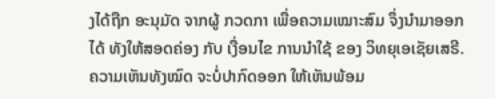ງໄດ້ຖືກ ອະນຸມັດ ຈາກຜູ້ ກວດກາ ເພື່ອຄວາມເໝາະສົມ ຈຶ່ງນໍາມາອອກໄດ້ ທັງໃຫ້ສອດຄ່ອງ ກັບ ເງື່ອນໄຂ ການນຳໃຊ້ ຂອງ ວິທຍຸເອເຊັຍເສຣີ. ຄວາມເຫັນທັງໝົດ ຈະບໍ່ປາກົດອອກ ໃຫ້ເຫັນພ້ອມ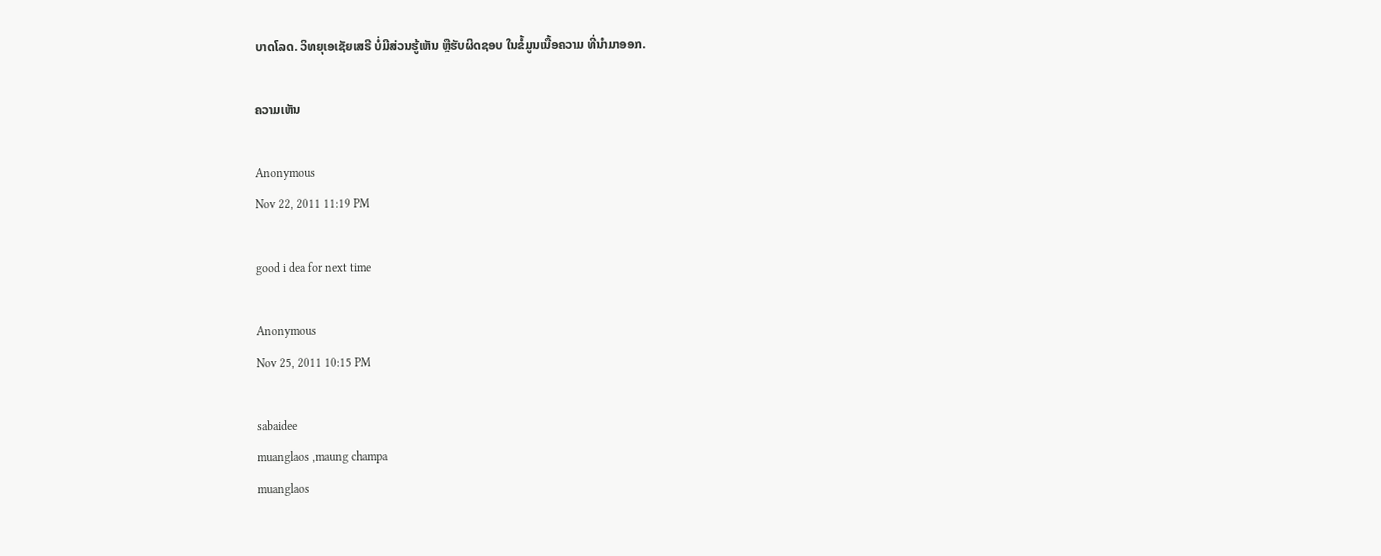ບາດໂລດ. ວິທຍຸເອເຊັຍເສຣີ ບໍ່ມີສ່ວນຮູ້ເຫັນ ຫຼືຮັບຜິດຊອບ ໃນຂໍ້ມູນເນື້ອຄວາມ ທີ່ນໍາມາອອກ.

ຄວາມເຫັນ

Anonymous
Nov 22, 2011 11:19 PM

good i dea for next time

Anonymous
Nov 25, 2011 10:15 PM

sabaidee
muanglaos ,maung champa
muanglaos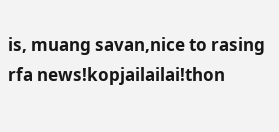is, muang savan,nice to rasing rfa news!kopjailailai!thon